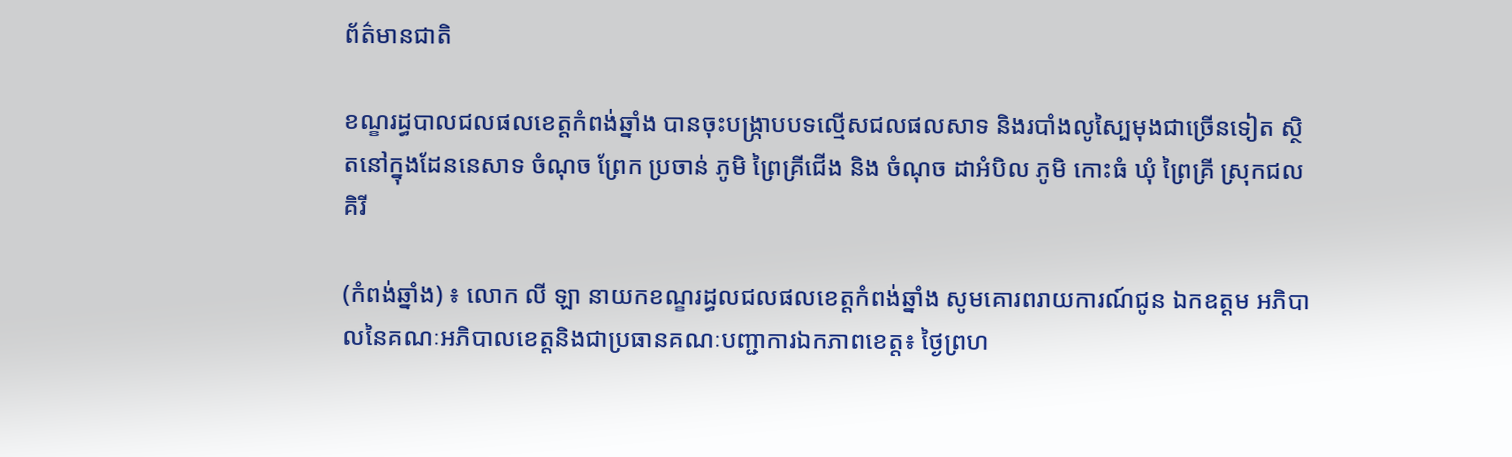ព័ត៌មានជាតិ

ខណ្ខរដ្ធបាលជលផលខេត្តកំពង់ឆ្នាំង បានចុះបង្ក្រាបបទល្មើសជលផលសាទ និងរបាំងលូស្បៃមុងជាច្រើនទៀត ស្ថិតនៅក្នុងដែននេសាទ ចំណុច ព្រែក ប្រចាន់ ភូមិ ព្រៃគ្រីជើង និង ចំណុច ដាអំបិល ភូមិ កោះធំ ឃុំ ព្រៃគ្រី ស្រុកជលគិរី

(កំពង់ឆ្នាំង) ៖ លោក លី ឡា នាយកខណ្ខរដ្ធលជលផលខេត្តកំពង់ឆ្នាំង សូមគោរពរាយការណ៍ជូន ឯកឧត្តម អភិបាលនៃគណៈអភិបាលខេត្តនិងជាប្រធានគណៈបញ្ជាការឯកភាពខេត្ត៖ ថ្ងៃព្រហ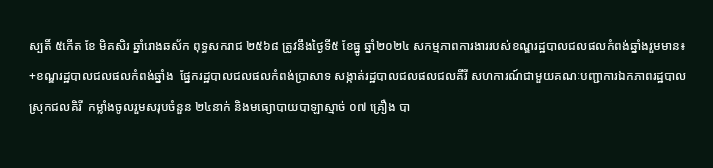ស្បតិ៍ ៥កើត ខែ មិគសិរ ឆ្នាំរោងឆស័ក ពុទ្ធសករាជ ២៥៦៨ ត្រូវនឹងថ្ងៃទី៥ ខែធ្នូ ឆ្នាំ២០២៤ សកម្មភាពការងាររបស់ខណ្ឌរដ្ឋបាលជលផលកំពង់ឆ្នាំងរួមមាន៖
+ខណ្ឌរដ្ឋបាលជលផលកំពង់ឆ្នាំង  ផ្នែករដ្ឋបាលជលផលកំពង់ប្រាសាទ សង្កាត់រដ្ឋបាលជលផលជលគីរី សហការណ៍ជាមួយគណៈបញ្ជាការឯកភាពរដ្ឋបាលស្រុកជលគិរី  កម្លាំងចូលរួមសរុបចំនួន ២៤នាក់ និងមធ្យោបាយបាឡាស្មាច់ ០៧ គ្រឿង បា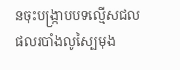នចុះបង្ក្រាបបទល្មើសជលផលរបាំងលូស្បៃមុង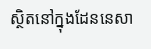ស្ថិតនៅក្នុងដែននេសា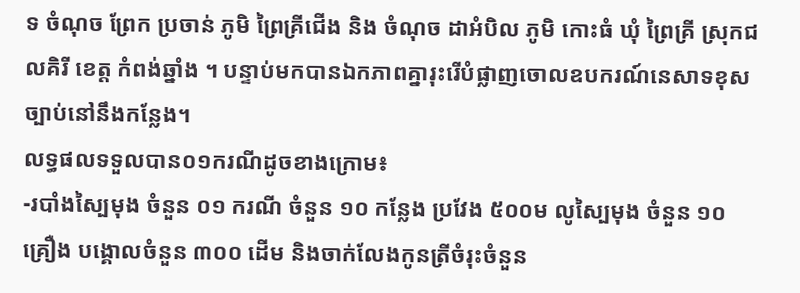ទ ចំណុច ព្រែក ប្រចាន់ ភូមិ ព្រៃគ្រីជើង និង ចំណុច ដាអំបិល ភូមិ កោះធំ ឃុំ ព្រៃគ្រី ស្រុកជលគិរី ខេត្ត កំពង់ឆ្នាំង ។ បន្ទាប់មកបានឯកភាពគ្នារុះរើបំផ្លាញចោលឧបករណ៍នេសាទខុសច្បាប់នៅនឹងកន្លែង។
លទ្ធផលទទួលបាន០១ករណីដូចខាងក្រោម៖
-របាំងស្បៃមុង ចំនួន ០១ ករណី ចំនួន ១០ កន្លែង ប្រវែង ៥០០ម លូស្បៃមុង ចំនួន ១០ គ្រឿង បង្គោលចំនួន ៣០០ ដើម និងចាក់លែងកូនត្រីចំរុះចំនួន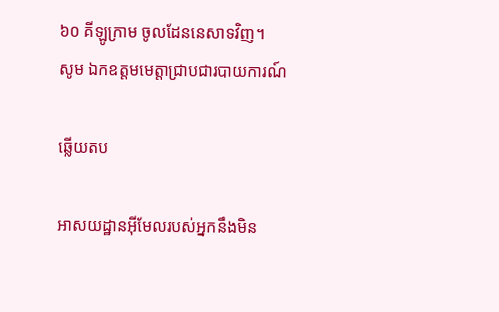៦០ គីឡូក្រាម ចូលដែននេសាទវិញ។
សូម ឯកឧត្តមមេត្តាជ្រាបជារបាយការណ៍

ឆ្លើយតប

អាសយដ្ឋានអ៊ីមែលរបស់អ្នកនឹងមិន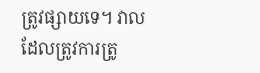ត្រូវផ្សាយទេ។ វាលដែលត្រូវការត្រូ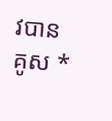វបានគូស *